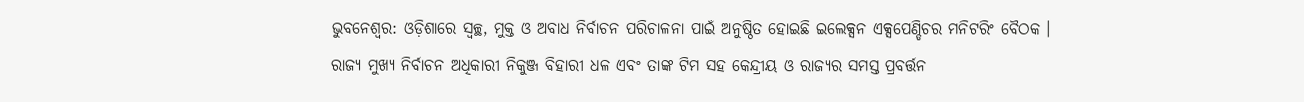ଭୁବନେଶ୍ବର: ଓଡ଼ିଶାରେ ସ୍ୱଚ୍ଛ, ମୁକ୍ତ ଓ ଅବାଧ ନିର୍ବାଚନ ପରିଚାଳନା ପାଇଁ ଅନୁଷ୍ଠିତ ହୋଇଛି ଇଲେକ୍ସନ ଏକ୍ସପେଣ୍ଡିଚର ମନିଟରିଂ ବୈଠକ । ରାଜ୍ୟ ମୁଖ୍ୟ ନିର୍ବାଚନ ଅଧିକାରୀ ନିକୁଞ୍ଜ ବିହାରୀ ଧଳ ଏବଂ ତାଙ୍କ ଟିମ ସହ କେନ୍ଦ୍ରୀୟ ଓ ରାଜ୍ୟର ସମସ୍ତ ପ୍ରବର୍ତ୍ତନ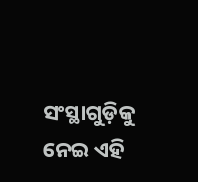ସଂସ୍ଥାଗୁଡ଼ିକୁ ନେଇ ଏହି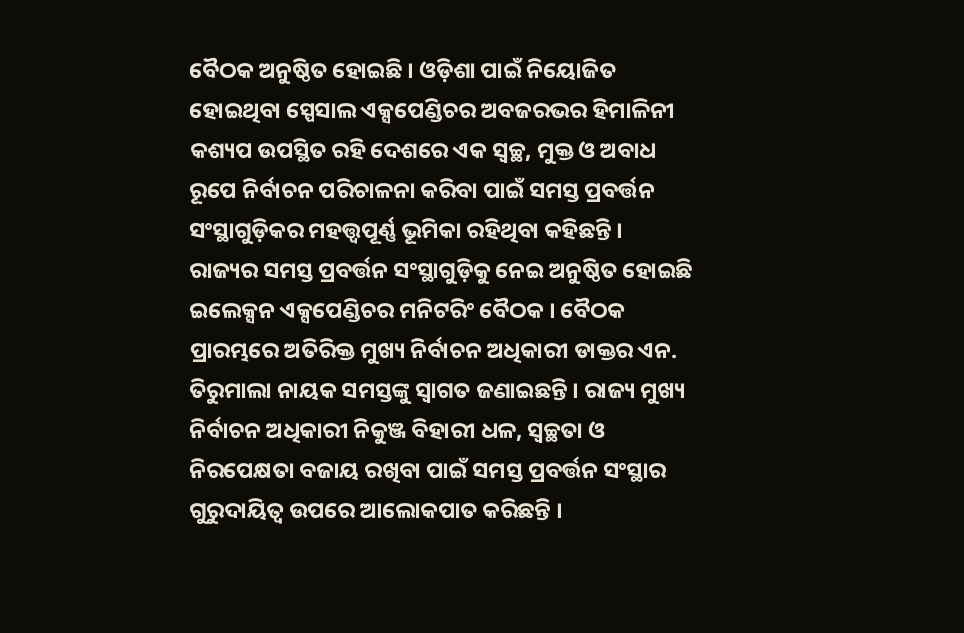ବୈଠକ ଅନୁଷ୍ଠିତ ହୋଇଛି । ଓଡ଼ିଶା ପାଇଁ ନିୟୋଜିତ ହୋଇଥିବା ସ୍ପେସାଲ ଏକ୍ସପେଣ୍ଡିଚର ଅବଜରଭର ହିମାଳିନୀ କଶ୍ୟପ ଉପସ୍ଥିତ ରହି ଦେଶରେ ଏକ ସ୍ୱଚ୍ଛ, ମୁକ୍ତ ଓ ଅବାଧ ରୂପେ ନିର୍ବାଚନ ପରିଚାଳନା କରିବା ପାଇଁ ସମସ୍ତ ପ୍ରବର୍ତ୍ତନ ସଂସ୍ଥାଗୁଡ଼ିକର ମହତ୍ତ୍ୱପୂର୍ଣ୍ଣ ଭୂମିକା ରହିଥିବା କହିଛନ୍ତି ।
ରାଜ୍ୟର ସମସ୍ତ ପ୍ରବର୍ତ୍ତନ ସଂସ୍ଥାଗୁଡ଼ିକୁ ନେଇ ଅନୁଷ୍ଠିତ ହୋଇଛି ଇଲେକ୍ସନ ଏକ୍ସପେଣ୍ଡିଚର ମନିଟରିଂ ବୈଠକ । ବୈଠକ ପ୍ରାରମ୍ଭରେ ଅତିରିକ୍ତ ମୁଖ୍ୟ ନିର୍ବାଚନ ଅଧିକାରୀ ଡାକ୍ତର ଏନ. ତିରୁମାଲା ନାୟକ ସମସ୍ତଙ୍କୁ ସ୍ୱାଗତ ଜଣାଇଛନ୍ତି । ରାଜ୍ୟ ମୁଖ୍ୟ ନିର୍ବାଚନ ଅଧିକାରୀ ନିକୁଞ୍ଜ ବିହାରୀ ଧଳ, ସ୍ୱଚ୍ଛତା ଓ ନିରପେକ୍ଷତା ବଜାୟ ରଖିବା ପାଇଁ ସମସ୍ତ ପ୍ରବର୍ତ୍ତନ ସଂସ୍ଥାର ଗୁରୁଦାୟିତ୍ୱ ଉପରେ ଆଲୋକପାତ କରିଛନ୍ତି ।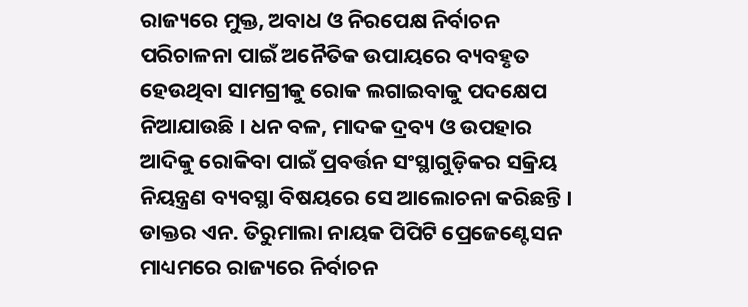ରାଜ୍ୟରେ ମୁକ୍ତ, ଅବାଧ ଓ ନିରପେକ୍ଷ ନିର୍ବାଚନ ପରିଚାଳନା ପାଇଁ ଅନୈତିକ ଉପାୟରେ ବ୍ୟବହୃତ ହେଉଥିବା ସାମଗ୍ରୀକୁ ରୋକ ଲଗାଇବାକୁ ପଦକ୍ଷେପ ନିଆଯାଉଛି । ଧନ ବଳ, ମାଦକ ଦ୍ରବ୍ୟ ଓ ଉପହାର ଆଦିକୁ ରୋକିବା ପାଇଁ ପ୍ରବର୍ତ୍ତନ ସଂସ୍ଥାଗୁଡ଼ିକର ସକ୍ରିୟ ନିୟନ୍ତ୍ରଣ ବ୍ୟବସ୍ଥା ବିଷୟରେ ସେ ଆଲୋଚନା କରିଛନ୍ତି । ଡାକ୍ତର ଏନ. ତିରୁମାଲା ନାୟକ ପିପିଟି ପ୍ରେଜେଣ୍ଟେସନ ମାଧ୍ୟମରେ ରାଜ୍ୟରେ ନିର୍ବାଚନ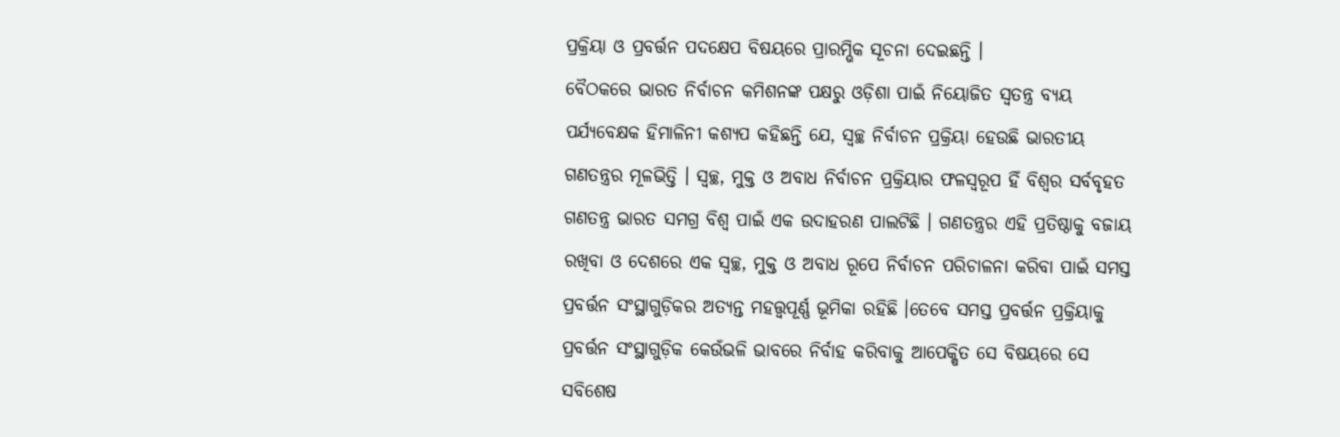ପ୍ରକ୍ରିୟା ଓ ପ୍ରବର୍ତ୍ତନ ପଦକ୍ଷେପ ବିଷୟରେ ପ୍ରାରମ୍ଭିକ ସୂଚନା ଦେଇଛନ୍ତି ।
ବୈଠକରେ ଭାରତ ନିର୍ବାଚନ କମିଶନଙ୍କ ପକ୍ଷରୁ ଓଡ଼ିଶା ପାଇଁ ନିୟୋଜିତ ସ୍ୱତନ୍ତ୍ର ବ୍ୟୟ ପର୍ଯ୍ୟବେକ୍ଷକ ହିମାଳିନୀ କଶ୍ୟପ କହିଛନ୍ତି ଯେ, ସ୍ୱଚ୍ଛ ନିର୍ବାଚନ ପ୍ରକ୍ରିୟା ହେଉଛି ଭାରତୀୟ ଗଣତନ୍ତ୍ରର ମୂଳଭିତ୍ତି । ସ୍ୱଚ୍ଛ, ମୁକ୍ତ ଓ ଅବାଧ ନିର୍ବାଚନ ପ୍ରକ୍ରିୟାର ଫଳସ୍ୱରୂପ ହିଁ ବିଶ୍ୱର ସର୍ବବୃହତ ଗଣତନ୍ତ୍ର ଭାରତ ସମଗ୍ର ବିଶ୍ୱ ପାଇଁ ଏକ ଉଦାହରଣ ପାଲଟିଛି । ଗଣତନ୍ତ୍ରର ଏହି ପ୍ରତିଷ୍ଠାକୁ ବଜାୟ ରଖିବା ଓ ଦେଶରେ ଏକ ସ୍ୱଚ୍ଛ, ମୁକ୍ତ ଓ ଅବାଧ ରୂପେ ନିର୍ବାଚନ ପରିଚାଳନା କରିବା ପାଇଁ ସମସ୍ତ ପ୍ରବର୍ତ୍ତନ ସଂସ୍ଥାଗୁଡ଼ିକର ଅତ୍ୟନ୍ତ ମହତ୍ତ୍ୱପୂର୍ଣ୍ଣ ଭୂମିକା ରହିଛି ।ତେବେ ସମସ୍ତ ପ୍ରବର୍ତ୍ତନ ପ୍ରକ୍ରିୟାକୁ ପ୍ରବର୍ତ୍ତନ ସଂସ୍ଥାଗୁଡ଼ିକ କେଉଁଭଳି ଭାବରେ ନିର୍ବାହ କରିବାକୁ ଆପେକ୍ଷିତ ସେ ବିଷୟରେ ସେ ସବିଶେଷ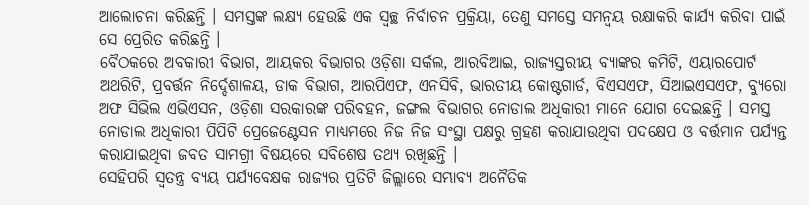ଆଲୋଚନା କରିଛନ୍ତି । ସମସ୍ତଙ୍କ ଲକ୍ଷ୍ୟ ହେଉଛି ଏକ ସ୍ୱଚ୍ଛ ନିର୍ବାଚନ ପ୍ରକ୍ରିୟା, ତେଣୁ ସମସ୍ତେ ସମନ୍ୱୟ ରକ୍ଷାକରି କାର୍ଯ୍ୟ କରିବା ପାଇଁ ସେ ପ୍ରେରିତ କରିଛନ୍ତି ।
ବୈଠକରେ ଅବକାରୀ ବିଭାଗ, ଆୟକର ବିଭାଗର ଓଡ଼ିଶା ସର୍କଲ, ଆରବିଆଇ, ରାଜ୍ୟସ୍ତରୀୟ ବ୍ୟାଙ୍କର କମିଟି, ଏୟାରପୋର୍ଟ ଅଥରିଟି, ପ୍ରବର୍ତ୍ତନ ନିର୍ଦ୍ଦେଶାଳୟ, ଡାକ ବିଭାଗ, ଆରପିଏଫ, ଏନସିବି, ଭାରତୀୟ କୋଷ୍ଟଗାର୍ଡ, ବିଏସଏଫ, ସିଆଇଏସଏଫ, ବ୍ୟୁରୋ ଅଫ ସିଭିଲ ଏଭିଏସନ, ଓଡ଼ିଶା ସରକାରଙ୍କ ପରିବହନ, ଜଙ୍ଗଲ ବିଭାଗର ନୋଡାଲ ଅଧିକାରୀ ମାନେ ଯୋଗ ଦେଇଛନ୍ତି । ସମସ୍ତ ନୋଡାଲ ଅଧିକାରୀ ପିପିଟି ପ୍ରେଜେଣ୍ଟେସନ ମାଧ୍ୟମରେ ନିଜ ନିଜ ସଂସ୍ଥା ପକ୍ଷରୁ ଗ୍ରହଣ କରାଯାଉଥିବା ପଦକ୍ଷେପ ଓ ବର୍ତ୍ତମାନ ପର୍ଯ୍ୟନ୍ତ କରାଯାଇଥିବା ଜବତ ସାମଗ୍ରୀ ବିଷୟରେ ସବିଶେଷ ତଥ୍ୟ ରଖିଛନ୍ତି ।
ସେହିପରି ସ୍ୱତନ୍ତ୍ର ବ୍ୟୟ ପର୍ଯ୍ୟବେକ୍ଷକ ରାଜ୍ୟର ପ୍ରତିଟି ଜିଲ୍ଲାରେ ସମ୍ଭାବ୍ୟ ଅନୈତିକ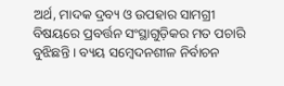ଅର୍ଥ, ମାଦକ ଦ୍ରବ୍ୟ ଓ ଉପହାର ସାମଗ୍ରୀ ବିଷୟରେ ପ୍ରବର୍ତ୍ତନ ସଂସ୍ଥାଗୁଡ଼ିକର ମତ ପଚାରି ବୁଝିଛନ୍ତି । ବ୍ୟୟ ସମ୍ବେଦନଶୀଳ ନିର୍ବାଚନ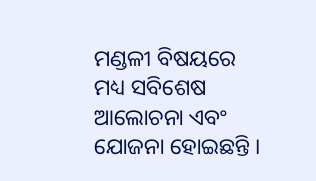ମଣ୍ଡଳୀ ବିଷୟରେ ମଧ୍ୟ ସବିଶେଷ ଆଲୋଚନା ଏବଂ ଯୋଜନା ହୋଇଛନ୍ତି ।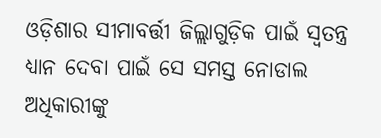ଓଡ଼ିଶାର ସୀମାବର୍ତ୍ତୀ ଜିଲ୍ଲାଗୁଡ଼ିକ ପାଇଁ ସ୍ୱତନ୍ତ୍ର ଧ୍ୟାନ ଦେବା ପାଇଁ ସେ ସମସ୍ତ ନୋଡାଲ ଅଧିକାରୀଙ୍କୁ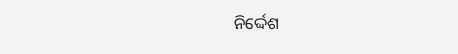ନିର୍ଦ୍ଦେଶ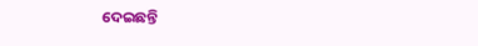ଦେଇଛନ୍ତି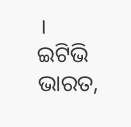।
ଇଟିଭି ଭାରତ,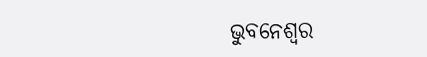ଭୁବନେଶ୍ବର